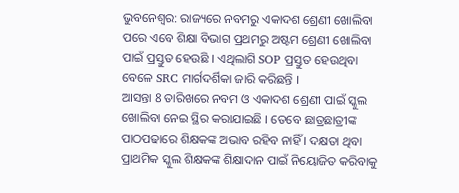ଭୁବନେଶ୍ବର: ରାଜ୍ୟରେ ନବମରୁ ଏକାଦଶ ଶ୍ରେଣୀ ଖୋଲିବା ପରେ ଏବେ ଶିକ୍ଷା ବିଭାଗ ପ୍ରଥମରୁ ଅଷ୍ଟମ ଶ୍ରେଣୀ ଖୋଲିବା ପାଇଁ ପ୍ରସ୍ତୁତ ହେଉଛି । ଏଥିଲାଗି SOP ପ୍ରସ୍ତୁତ ହେଉଥିବା ବେଳେ SRC ମାର୍ଗଦର୍ଶିକା ଜାରି କରିଛନ୍ତି ।
ଆସନ୍ତା 8 ତାରିଖରେ ନବମ ଓ ଏକାଦଶ ଶ୍ରେଣୀ ପାଇଁ ସ୍କୁଲ ଖୋଲିବା ନେଇ ସ୍ଥିର କରାଯାଇଛି । ତେବେ ଛାତ୍ରଛାତ୍ରୀଙ୍କ ପାଠପଢାରେ ଶିକ୍ଷକଙ୍କ ଅଭାବ ରହିବ ନାହିଁ । ଦକ୍ଷତା ଥିବା ପ୍ରାଥମିକ ସ୍କୁଲ ଶିକ୍ଷକଙ୍କ ଶିକ୍ଷାଦାନ ପାଇଁ ନିୟୋଜିତ କରିବାକୁ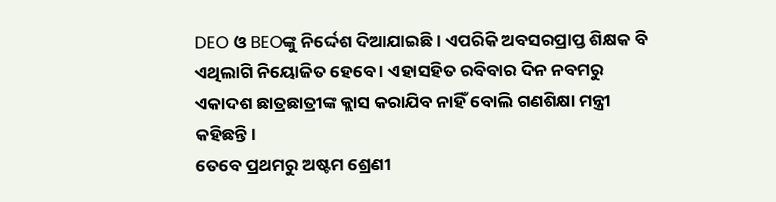DEO ଓ BEOଙ୍କୁ ନିର୍ଦ୍ଦେଶ ଦିଆଯାଇଛି । ଏପରିକି ଅବସରପ୍ରାପ୍ତ ଶିକ୍ଷକ ବି ଏଥିଲାଗି ନିୟୋଜିତ ହେବେ । ଏହାସହିତ ରବିବାର ଦିନ ନବମରୁ ଏକାଦଶ ଛାତ୍ରଛାତ୍ରୀଙ୍କ କ୍ଲାସ କରାଯିବ ନାହିଁ ବୋଲି ଗଣଶିକ୍ଷା ମନ୍ତ୍ରୀ କହିଛନ୍ତି ।
ତେବେ ପ୍ରଥମରୁ ଅଷ୍ଟମ ଶ୍ରେଣୀ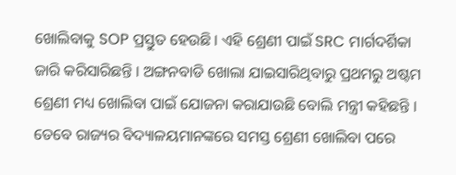ଖୋଲିବାକୁ SOP ପ୍ରସ୍ତୁତ ହେଉଛି । ଏହି ଶ୍ରେଣୀ ପାଇଁ SRC ମାର୍ଗଦର୍ଶିକା ଜାରି କରିସାରିଛନ୍ତି । ଅଙ୍ଗନବାଡି ଖୋଲା ଯାଇସାରିଥିବାରୁ ପ୍ରଥମରୁ ଅଷ୍ଟମ ଶ୍ରେଣୀ ମଧ୍ୟ ଖୋଲିବା ପାଇଁ ଯୋଜନା କରାଯାଉଛି ବୋଲି ମନ୍ତ୍ରୀ କହିଛନ୍ତି । ତେବେ ରାଜ୍ୟର ବିଦ୍ୟାଳୟମାନଙ୍କରେ ସମସ୍ତ ଶ୍ରେଣୀ ଖୋଲିବା ପରେ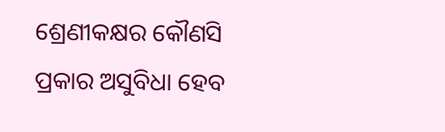ଶ୍ରେଣୀକକ୍ଷର କୌଣସି ପ୍ରକାର ଅସୁବିଧା ହେବ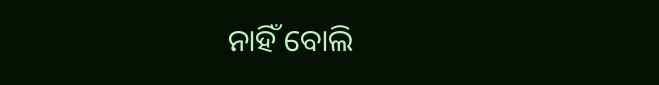ନାହିଁ ବୋଲି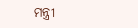ମନ୍ତ୍ରୀ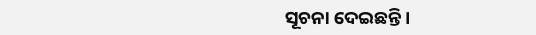ସୂଚନା ଦେଇଛନ୍ତି ।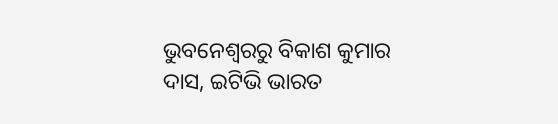ଭୁବନେଶ୍ବରରୁ ବିକାଶ କୁମାର ଦାସ, ଇଟିଭି ଭାରତ